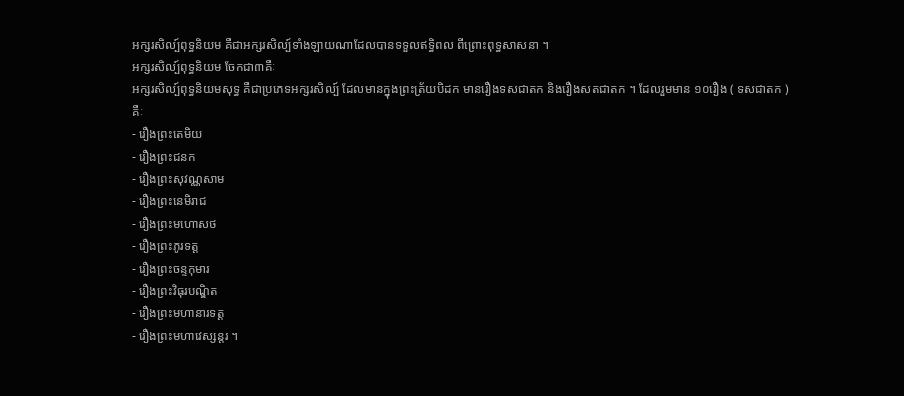អក្សរសិល្ប៍ពុទ្ធនិយម គឺជាអក្សរសិល្ប៍ទាំងឡាយណាដែលបានទទួលឥទ្ធិពល ពីព្រោះពុទ្ធសាសនា ។
អក្សរសិល្ប៍ពុទ្ធនិយម ចែកជា៣គឺៈ
អក្សរសិល្ប៍ពុទ្ធនិយមសុទ្ធ គឺជាប្រភេទអក្សរសិល្ប៍ ដែលមានក្នុងព្រះត្រ័យបិដក មានរឿងទសជាតក និងរឿងសតជាតក ។ ដែលរួមមាន ១០រឿង ( ទសជាតក ) គឺៈ
- រឿងព្រះតេមិយ
- រឿងព្រះជនក
- រឿងព្រះសុវណ្ណសាម
- រឿងព្រះនេមិរាជ
- រឿងព្រះមហោសថ
- រឿងព្រះភូរទត្ត
- រឿងព្រះចន្ទកុមារ
- រឿងព្រះវិធុរបណ្ឌិត
- រឿងព្រះមហានារទត្ត
- រឿងព្រះមហាវេស្សន្តរ ។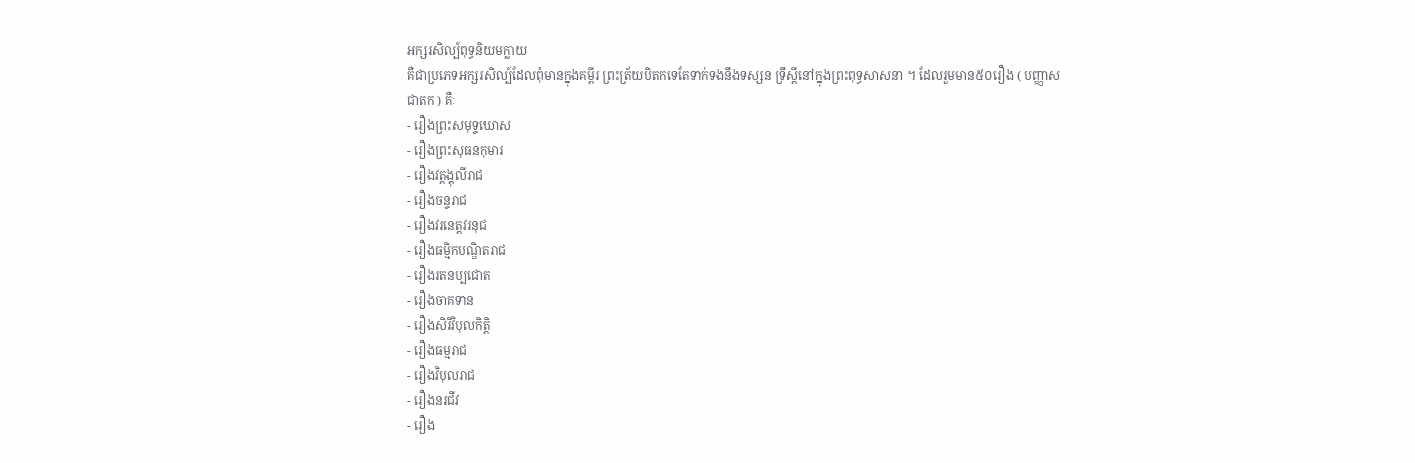អក្សរសិល្ប៍ពុទ្ធនិយមក្លាយ
គឺជាប្រភេទអក្សរសិល្ប៍ដែលពុំមានក្នុងគម្ពីរ ព្រះត្រ័យបិតកទេតែទាក់ទងនឹងទស្សន ទ្រឹស្តីនៅក្នុងព្រះពុទ្ធសាសនា ។ ដែលរួមមាន៥០រឿង ( បញ្ញាសជាតក ) គឺៈ
- រឿងព្រះសមុទ្ទឃោស
- រឿងព្រះសុធនកុមារ
- រឿងវត្តង្គុលីរាជ
- រឿងចន្ទរាជ
- រឿងវរនេត្តវរនុជ
- រឿងធម្មិកបណ្ឌិតរាជ
- រឿងរតនប្បជោត
- រឿងចាគទាន
- រឿងសិរិវិបុលកិត្តិ
- រឿងធម្មរាជ
- រឿងវិបុលរាជ
- រឿងនរជីវ
- រឿង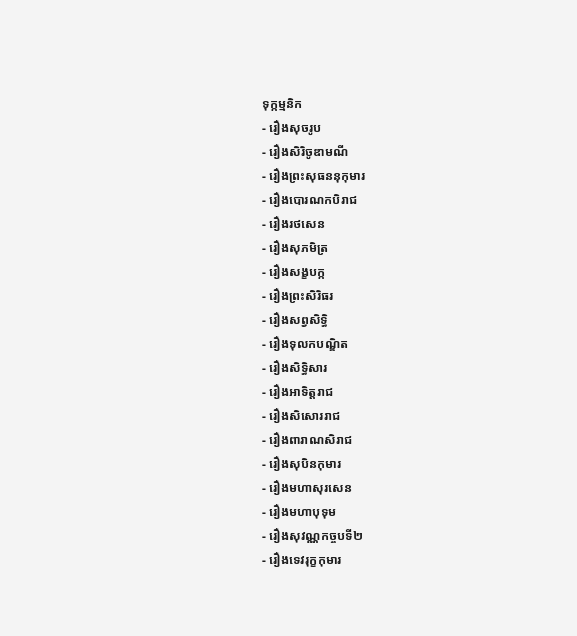ទុក្កម្មនិក
- រឿងសុចរូប
- រឿងសិរិចូឌាមណី
- រឿងព្រះសុធននុកុមារ
- រឿងបោរណកបិរាជ
- រឿងរថសេន
- រឿងសុភមិត្រ
- រឿងសង្ខបក្ក
- រឿងព្រះសិរិធរ
- រឿងសព្វសិទ្ធិ
- រឿងទុលកបណ្ឌិត
- រឿងសិទ្ធិសារ
- រឿងអាទិត្តរាជ
- រឿងសិសោររាជ
- រឿងពារាណសិរាជ
- រឿងសុបិនកុមារ
- រឿងមហាសុរសេន
- រឿងមហាបុទុម
- រឿងសុវណ្ណកច្ចបទី២
- រឿងទេវរុក្ខកុមារ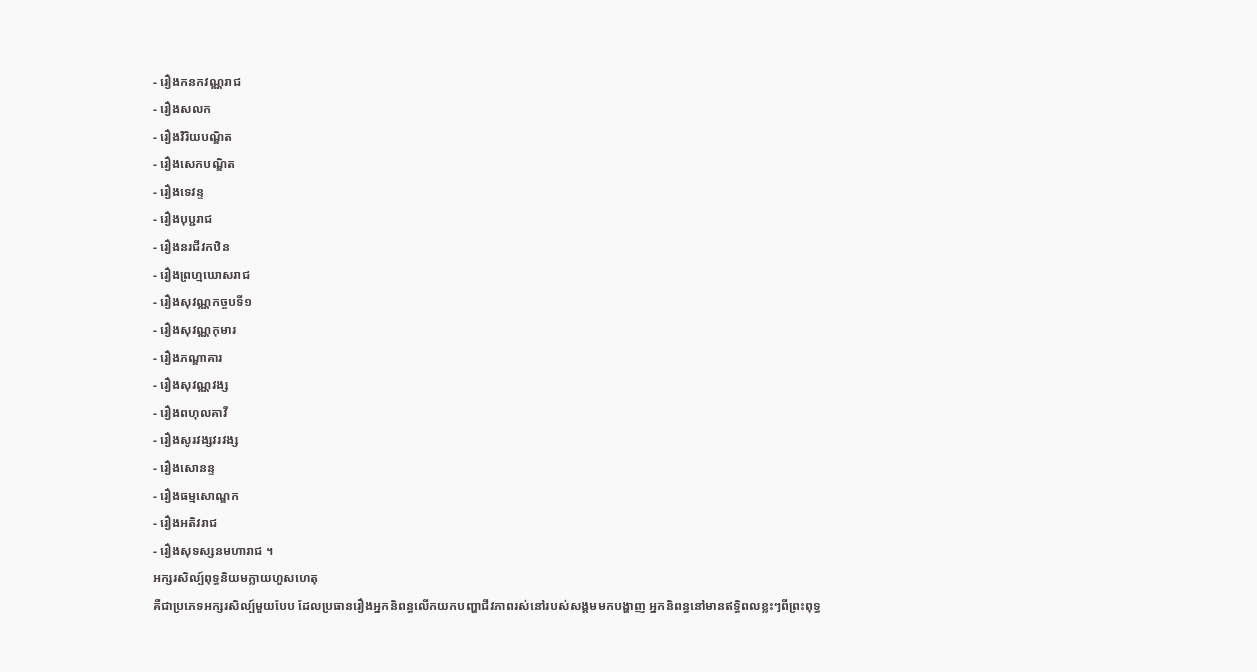- រឿងកនកវណ្ណរាជ
- រឿងសលក
- រឿងវិរិយបណ្ឌិត
- រឿងសេកបណ្ឌិត
- រឿងទេវន្ទ
- រឿងបុប្ជរាជ
- រឿងនរជីវកឋិន
- រឿងព្រហ្មឃោសរាជ
- រឿងសុវណ្ណកច្ចបទី១
- រឿងសុវណ្ណកុមារ
- រឿងភណ្ឌាគារ
- រឿងសុវណ្ណវង្ស
- រឿងពហុលគាវី
- រឿងសូរវង្សវរវង្ស
- រឿងសោនន្ទ
- រឿងធម្មសោណ្ឌក
- រឿងអតិវរាជ
- រឿងសុទស្សនមហារាជ ។
អក្សរសិល្ប៍ពុទ្ធនិយមក្លាយហួសហេតុ
គឺជាប្រភេទអក្សរសិល្ប៍មួយបែប ដែលប្រធានរឿងអ្នកនិពន្ធលើកយកបញ្ហាជីវភាពរស់នៅរបស់សង្គមមកបង្ហាញ អ្នកនិពន្ធនៅមានឥទ្ធិពលខ្លះៗពីព្រះពុទ្ធ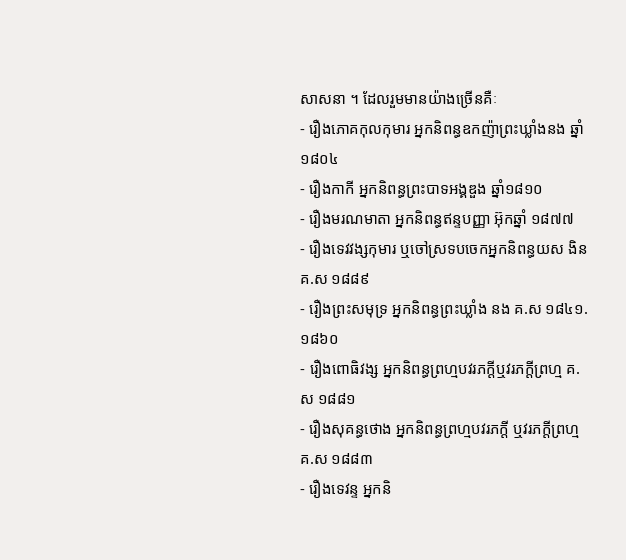សាសនា ។ ដែលរួមមានយ៉ាងច្រើនគឺៈ
- រឿងភោគកុលកុមារ អ្នកនិពន្ធឧកញ៉ាព្រះឃ្លាំងនង ឆ្នាំ១៨០៤
- រឿងកាកី អ្នកនិពន្ធព្រះបាទអង្គឌួង ឆ្នាំ១៨១០
- រឿងមរណមាតា អ្នកនិពន្ធឥន្ទបញ្ញា អ៊ុកឆ្នាំ ១៨៧៧
- រឿងទេវវង្សកុមារ ឬចៅស្រទបចេកអ្នកនិពន្ធយស ងិន គ.ស ១៨៨៩
- រឿងព្រះសមុទ្រ អ្នកនិពន្ធព្រះឃ្លាំង នង គ.ស ១៨៤១.១៨៦០
- រឿងពោធិវង្ស អ្នកនិពន្ធព្រហ្មបវរភក្តីឬវរភក្តីព្រហ្ម គ.ស ១៨៨១
- រឿងសុគន្ធថោង អ្នកនិពន្ធព្រហ្មបវរភក្តី ឬវរភក្តីព្រហ្ម គ.ស ១៨៨៣
- រឿងទេវន្ទ អ្នកនិ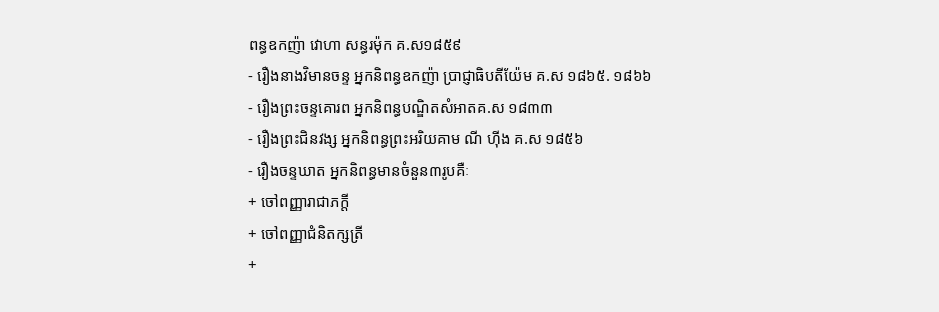ពន្ធឧកញ៉ា វោហា សន្ធរម៉ុក គ.ស១៨៥៩
- រឿងនាងវិមានចន្ទ អ្នកនិពន្ធឧកញ៉ា ប្រាជ្ញាធិបតីយ៉ែម គ.ស ១៨៦៥. ១៨៦៦
- រឿងព្រះចន្ទគោរព អ្នកនិពន្ធបណ្ឌិតសំអាតគ.ស ១៨៣៣
- រឿងព្រះជិនវង្ស អ្នកនិពន្ធព្រះអរិយគាម ណី ហ៊ីង គ.ស ១៨៥៦
- រឿងចន្ទឃាត អ្នកនិពន្ធមានចំនួន៣រូបគឺៈ
+ ចៅពញ្ញារាជាភក្តី
+ ចៅពញ្ញាជំនិតក្សត្រី
+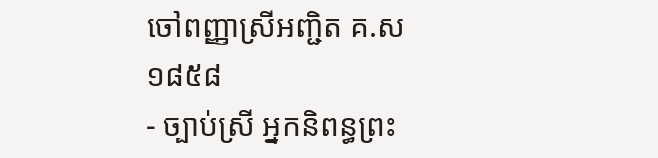ចៅពញ្ញាស្រីអញ្ជិត គ.ស ១៨៥៨
- ច្បាប់ស្រី អ្នកនិពន្ធព្រះ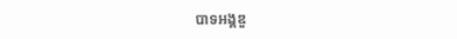បាទអង្គឌួ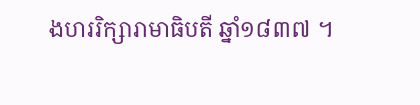ងហររិក្សារាមាធិបតី ឆ្នាំ១៨៣៧ ។